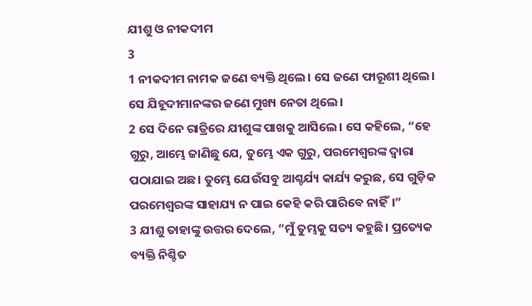ଯୀଶୁ ଓ ନୀକଦୀମ
3
1 ନୀକଦୀମ ନାମକ ଜଣେ ବ୍ୟକ୍ତି ଥିଲେ। ସେ ଜଣେ ଫାରୂଶୀ ଥିଲେ। ସେ ଯିହୂଦୀମାନଙ୍କର ଜଣେ ମୁଖ୍ୟ ନେତା ଥିଲେ।
2 ସେ ଦିନେ ରାତ୍ରିରେ ଯୀଶୁଙ୍କ ପାଖକୁ ଆସିଲେ। ସେ କହିଲେ, “ହେ ଗୁରୁ, ଆମ୍ଭେ ଜାଣିଛୁ ଯେ, ତୁମ୍ଭେ ଏକ ଗୁରୁ, ପରମେଶ୍ୱରଙ୍କ ଦ୍ୱାରା ପଠାଯାଇ ଅଛ। ତୁମ୍ଭେ ଯେଉଁସବୁ ଆଶ୍ଚର୍ଯ୍ୟ କାର୍ଯ୍ୟ କରୁଛ, ସେ ଗୁଡ଼ିକ ପରମେଶ୍ୱରଙ୍କ ସାହାଯ୍ୟ ନ ପାଇ କେହି କରି ପାରିବେ ନାହିଁ।”
3 ଯୀଶୁ ତାହାଙ୍କୁ ଉତ୍ତର ଦେଲେ, “ମୁଁ ତୁମ୍ଭକୁ ସତ୍ୟ କହୁଛି। ପ୍ରତ୍ୟେକ ବ୍ୟକ୍ତି ନିଶ୍ଚିତ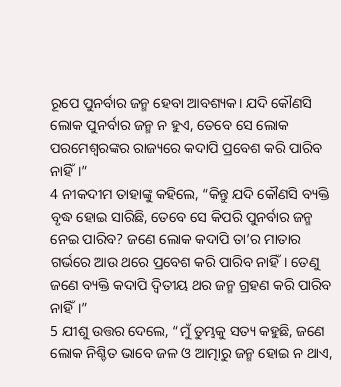ରୂପେ ପୁନର୍ବାର ଜନ୍ମ ହେବା ଆବଶ୍ୟକ। ଯଦି କୌଣସି ଲୋକ ପୁନର୍ବାର ଜନ୍ମ ନ ହୁଏ, ତେବେ ସେ ଲୋକ ପରମେଶ୍ୱରଙ୍କର ରାଜ୍ୟରେ କଦାପି ପ୍ରବେଶ କରି ପାରିବ ନାହିଁ।”
4 ନୀକଦୀମ ତାହାଙ୍କୁ କହିଲେ, “କିନ୍ତୁ ଯଦି କୌଣସି ବ୍ୟକ୍ତି ବୃଦ୍ଧ ହୋଇ ସାରିଛି, ତେବେ ସେ କିପରି ପୁନର୍ବାର ଜନ୍ମ ନେଇ ପାରିବ? ଜଣେ ଲୋକ କଦାପି ତା’ର ମାତାର ଗର୍ଭରେ ଆଉ ଥରେ ପ୍ରବେଶ କରି ପାରିବ ନାହିଁ। ତେଣୁ ଜଣେ ବ୍ୟକ୍ତି କଦାପି ଦ୍ୱିତୀୟ ଥର ଜନ୍ମ ଗ୍ରହଣ କରି ପାରିବ ନାହିଁ।”
5 ଯୀଶୁ ଉତ୍ତର ଦେଲେ, “ମୁଁ ତୁମ୍ଭକୁ ସତ୍ୟ କହୁଛି, ଜଣେ ଲୋକ ନିଶ୍ଚିତ ଭାବେ ଜଳ ଓ ଆତ୍ମାରୁ ଜନ୍ମ ହୋଇ ନ ଥାଏ,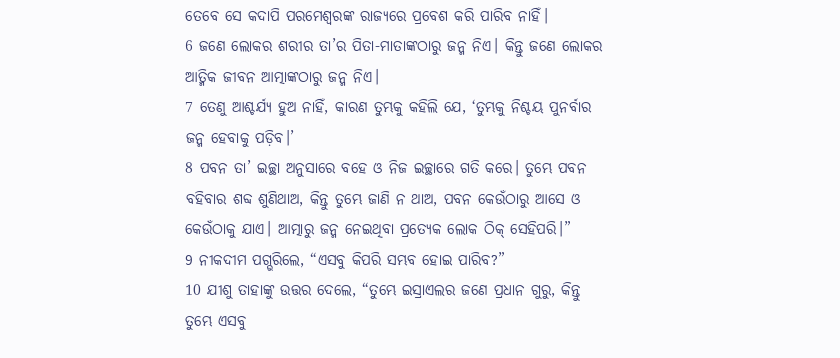ତେବେ ସେ କଦାପି ପରମେଶ୍ୱରଙ୍କ ରାଜ୍ୟରେ ପ୍ରବେଶ କରି ପାରିବ ନାହିଁ।
6 ଜଣେ ଲୋକର ଶରୀର ତା’ର ପିତା-ମାତାଙ୍କଠାରୁ ଜନ୍ମ ନିଏ। କିନ୍ତୁ ଜଣେ ଲୋକର ଆତ୍ମିକ ଜୀବନ ଆତ୍ମାଙ୍କଠାରୁ ଜନ୍ମ ନିଏ।
7 ତେଣୁ ଆଶ୍ଚର୍ଯ୍ୟ ହୁଅ ନାହିଁ, କାରଣ ତୁମ୍ଭକୁ କହିଲି ଯେ, ‘ତୁମ୍ଭକୁ ନିଶ୍ଚୟ ପୁନର୍ବାର ଜନ୍ମ ହେବାକୁ ପଡ଼ିବ।’
8 ପବନ ତା’ ଇଚ୍ଛା ଅନୁସାରେ ବହେ ଓ ନିଜ ଇଚ୍ଛାରେ ଗତି କରେ। ତୁମ୍ଭେ ପବନ ବହିବାର ଶବ୍ଦ ଶୁଣିଥାଅ, କିନ୍ତୁ ତୁମ୍ଭେ ଜାଣି ନ ଥାଅ, ପବନ କେଉଁଠାରୁ ଆସେ ଓ କେଉଁଠାକୁ ଯାଏ। ଆତ୍ମାରୁ ଜନ୍ମ ନେଇଥିବା ପ୍ରତ୍ୟେକ ଲୋକ ଠିକ୍ ସେହିପରି।”
9 ନୀକଦୀମ ପଗ୍ଭରିଲେ, “ଏସବୁ କିପରି ସମ୍ଭବ ହୋଇ ପାରିବ?”
10 ଯୀଶୁ ତାହାଙ୍କୁ ଉତ୍ତର ଦେଲେ, “ତୁମ୍ଭେ ଇସ୍ରାଏଲର ଜଣେ ପ୍ରଧାନ ଗୁରୁ, କିନ୍ତୁ ତୁମ୍ଭେ ଏସବୁ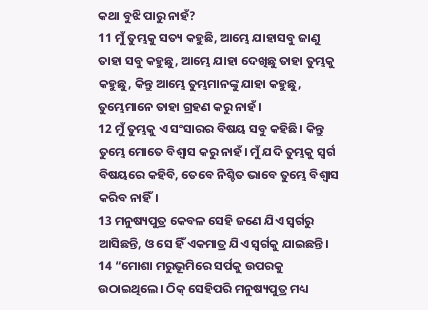କଥା ବୁଝି ପାରୁ ନାହଁ?
11 ମୁଁ ତୁମ୍ଭକୁ ସତ୍ୟ କହୁଛି, ଆମ୍ଭେ ଯାହାସବୁ ଜାଣୁ ତାହା ସବୁ କହୁଛୁ, ଆମ୍ଭେ ଯାହା ଦେଖିଛୁ ତାହା ତୁମ୍ଭକୁ କହୁଛୁ, କିନ୍ତୁ ଆମ୍ଭେ ତୁମ୍ଭମାନଙ୍କୁ ଯାହା କହୁଛୁ, ତୁମ୍ଭେମାନେ ତାହା ଗ୍ରହଣ କରୁ ନାହଁ।
12 ମୁଁ ତୁମ୍ଭକୁ ଏ ସଂସାରର ବିଷୟ ସବୁ କହିଛି। କିନ୍ତୁ ତୁମ୍ଭେ ମୋତେ ବିଶ୍ୱାସ କରୁ ନାହଁ। ମୁଁ ଯଦି ତୁମ୍ଭକୁ ସ୍ୱର୍ଗ ବିଷୟରେ କହିବି, ତେବେ ନିଶ୍ଚିତ ଭାବେ ତୁମ୍ଭେ ବିଶ୍ୱାସ କରିବ ନାହିଁ।
13 ମନୁଷ୍ୟପୁତ୍ର କେବଳ ସେହି ଜଣେ ଯିଏ ସ୍ୱର୍ଗରୁ ଆସିଛନ୍ତି, ଓ ସେ ହିଁ ଏକମାତ୍ର ଯିଏ ସ୍ୱର୍ଗକୁ ଯାଇଛନ୍ତି।
14 “ମୋଶା ମରୁଭୂମିରେ ସର୍ପକୁ ଉପରକୁ ଉଠାଇଥିଲେ। ଠିକ୍ ସେହିପରି ମନୁଷ୍ୟପୁତ୍ର ମଧ୍ୟ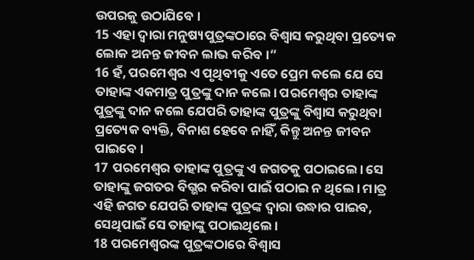ଉପରକୁ ଉଠାଯିବେ।
15 ଏହା ଦ୍ୱାରା ମନୁଷ୍ୟପୁତ୍ରଙ୍କଠାରେ ବିଶ୍ୱାସ କରୁଥିବା ପ୍ରତ୍ୟେକ ଲୋକ ଅନନ୍ତ ଜୀବନ ଲାଭ କରିବ।”
16 ହଁ, ପରମେଶ୍ୱର ଏ ପୃଥିବୀକୁ ଏତେ ପ୍ରେମ କଲେ ଯେ ସେ ତାହାଙ୍କ ଏକମାତ୍ର ପୁତ୍ରଙ୍କୁ ଦାନ କଲେ। ପରମେଶ୍ୱର ତାହାଙ୍କ ପୁତ୍ରଙ୍କୁ ଦାନ କଲେ ଯେପରି ତାହାଙ୍କ ପୁତ୍ରଙ୍କୁ ବିଶ୍ୱାସ କରୁଥିବା ପ୍ରତ୍ୟେକ ବ୍ୟକ୍ତି, ବିନାଶ ହେବେ ନାହିଁ, କିନ୍ତୁ ଅନନ୍ତ ଜୀବନ ପାଇବେ।
17 ପରମେଶ୍ୱର ତାହାଙ୍କ ପୁତ୍ରଙ୍କୁ ଏ ଜଗତକୁ ପଠାଇଲେ। ସେ ତାହାଙ୍କୁ ଜଗତର ବିଗ୍ଭର କରିବା ପାଇଁ ପଠାଇ ନ ଥିଲେ। ମାତ୍ର ଏହି ଜଗତ ଯେପରି ତାହାଙ୍କ ପୁତ୍ରଙ୍କ ଦ୍ୱାରା ଉଦ୍ଧାର ପାଇବ, ସେଥିପାଇଁ ସେ ତାହାଙ୍କୁ ପଠାଇଥିଲେ।
18 ପରମେଶ୍ୱରଙ୍କ ପୁତ୍ରଙ୍କଠାରେ ବିଶ୍ୱାସ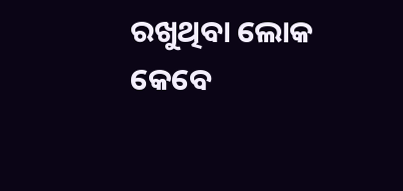ରଖୁଥିବା ଲୋକ କେବେ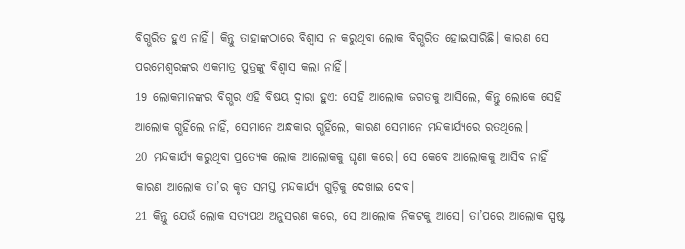ବିଗ୍ଭରିତ ହୁଏ ନାହିଁ। କିନ୍ତୁ ତାହାଙ୍କଠାରେ ବିଶ୍ୱାସ ନ କରୁଥିବା ଲୋକ ବିଗ୍ଭରିତ ହୋଇସାରିଛି। କାରଣ ସେ ପରମେଶ୍ୱରଙ୍କର ଏକମାତ୍ର ପୁତ୍ରଙ୍କୁ ବିଶ୍ୱାସ କଲା ନାହିଁ।
19 ଲୋକମାନଙ୍କର ବିଗ୍ଭର ଏହି ବିଷୟ ଦ୍ୱାରା ହୁଏ: ସେହି ଆଲୋକ ଜଗତକୁ ଆସିଲେ, କିନ୍ତୁ ଲୋକେ ସେହି ଆଲୋକ ଗ୍ଭହିଁଲେ ନାହିଁ, ସେମାନେ ଅନ୍ଧକାର ଗ୍ଭହିଁଲେ, କାରଣ ସେମାନେ ମନ୍ଦକାର୍ଯ୍ୟରେ ରତଥିଲେ।
20 ମନ୍ଦକାର୍ଯ୍ୟ କରୁଥିବା ପ୍ରତ୍ୟେକ ଲୋକ ଆଲୋକକୁ ଘୃଣା କରେ। ସେ କେବେ ଆଲୋକକୁ ଆସିବ ନାହିଁ କାରଣ ଆଲୋକ ତା’ର କୃତ ସମସ୍ତ ମନ୍ଦକାର୍ଯ୍ୟ ଗୁଡ଼ିକୁ ଦେଖାଇ ଦେବ।
21 କିନ୍ତୁ ଯେଉଁ ଲୋକ ସତ୍ୟପଥ ଅନୁସରଣ କରେ, ସେ ଆଲୋକ ନିକଟକୁ ଆସେ। ତା’ପରେ ଆଲୋକ ସ୍ପଷ୍ଟ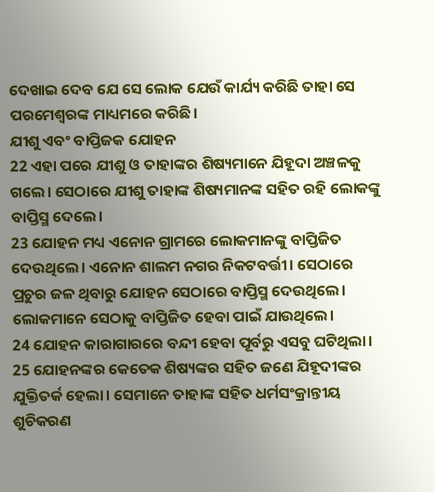ଦେଖାଇ ଦେବ ଯେ ସେ ଲୋକ ଯେଉଁ କାର୍ଯ୍ୟ କରିଛି ତାହା ସେ ପରମେଶ୍ୱରଙ୍କ ମାଧ୍ୟମରେ କରିଛି।
ଯୀଶୁ ଏବଂ ବାପ୍ତିଜକ ଯୋହନ
22 ଏହା ପରେ ଯୀଶୁ ଓ ତାହାଙ୍କର ଶିଷ୍ୟମାନେ ଯିହୂଦା ଅଞ୍ଚଳକୁ ଗଲେ। ସେଠାରେ ଯୀଶୁ ତାହାଙ୍କ ଶିଷ୍ୟମାନଙ୍କ ସହିତ ରହି ଲୋକଙ୍କୁ ବାପ୍ତିସ୍ମ ଦେଲେ।
23 ଯୋହନ ମଧ୍ୟ ଏନୋନ ଗ୍ରାମରେ ଲୋକମାନଙ୍କୁ ବାପ୍ତିଜିତ ଦେଉଥିଲେ। ଏନୋନ ଶାଲମ ନଗର ନିକଟବର୍ତ୍ତୀ। ସେଠାରେ ପ୍ରଚୁର ଜଳ ଥିବାରୁ ଯୋହନ ସେଠାରେ ବାପ୍ତିସ୍ମ ଦେଉଥିଲେ। ଲୋକମାନେ ସେଠାକୁ ବାପ୍ତିଜିତ ହେବା ପାଇଁ ଯାଉଥିଲେ।
24 ଯୋହନ କାରାଗାରରେ ବନ୍ଦୀ ହେବା ପୂର୍ବରୁ ଏସବୁ ଘଟିଥିଲା।
25 ଯୋହନଙ୍କର କେତେକ ଶିଷ୍ୟଙ୍କର ସହିତ ଜଣେ ଯିହୂଦୀଙ୍କର ଯୁକ୍ତିତର୍କ ହେଲା। ସେମାନେ ତାହାଙ୍କ ସହିତ ଧର୍ମସଂକ୍ରାନ୍ତୀୟ ଶୁଚିକରଣ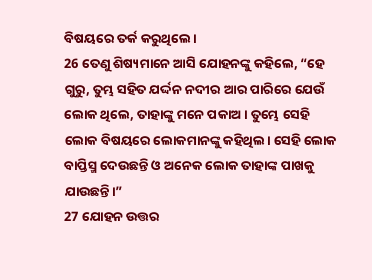ବିଷୟରେ ତର୍କ କରୁଥିଲେ।
26 ତେଣୁ ଶିଷ୍ୟମାନେ ଆସି ଯୋହନଙ୍କୁ କହିଲେ, “ହେ ଗୁରୁ, ତୁମ୍ଭ ସହିତ ଯର୍ଦ୍ଦନ ନଦୀର ଆର ପାରିରେ ଯେଉଁ ଲୋକ ଥିଲେ, ତାହାଙ୍କୁ ମନେ ପକାଅ। ତୁମ୍ଭେ ସେହି ଲୋକ ବିଷୟରେ ଲୋକମାନଙ୍କୁ କହିଥିଲ। ସେହି ଲୋକ ବାପ୍ତିସ୍ମ ଦେଉଛନ୍ତି ଓ ଅନେକ ଲୋକ ତାହାଙ୍କ ପାଖକୁ ଯାଉଛନ୍ତି।”
27 ଯୋହନ ଉତ୍ତର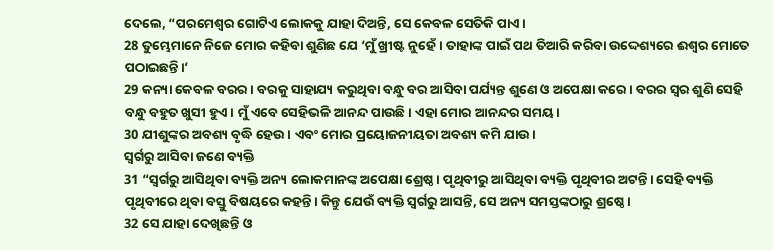ଦେଲେ, “ପରମେଶ୍ୱର ଗୋଟିଏ ଲୋକକୁ ଯାହା ଦିଅନ୍ତି, ସେ କେବଳ ସେତିକି ପାଏ।
28 ତୁମ୍ଭେମାନେ ନିଜେ ମୋର କହିବା ଶୁଣିଛ ଯେ ‘ମୁଁ ଖ୍ରୀଷ୍ଟ ନୁହେଁ। ତାହାଙ୍କ ପାଇଁ ପଥ ତିଆରି କରିବା ଉଦ୍ଦେଶ୍ୟରେ ଈଶ୍ୱର ମୋତେ ପଠାଇଛନ୍ତି।’
29 କନ୍ୟା କେବଳ ବରର। ବରକୁ ସାହାଯ୍ୟ କରୁଥିବା ବନ୍ଧୁ ବର ଆସିବା ପର୍ଯ୍ୟନ୍ତ ଶୁଣେ ଓ ଅପେକ୍ଷା କରେ। ବରର ସ୍ୱର ଶୁଣି ସେହି ବନ୍ଧୁ ବହୁତ ଖୁସୀ ହୁଏ। ମୁଁ ଏବେ ସେହିଭଳି ଆନନ୍ଦ ପାଉଛି। ଏହା ମୋର ଆନନ୍ଦର ସମୟ।
30 ଯୀଶୁଙ୍କର ଅବଶ୍ୟ ବୃଦ୍ଧି ହେଉ। ଏବଂ ମୋର ପ୍ରୟୋଜନୀୟତା ଅବଶ୍ୟ କମି ଯାଉ।
ସ୍ୱର୍ଗରୁ ଆସିବା ଜଣେ ବ୍ୟକ୍ତି
31 “ସ୍ୱର୍ଗରୁ ଆସିଥିବା ବ୍ୟକ୍ତି ଅନ୍ୟ ଲୋକମାନଙ୍କ ଅପେକ୍ଷା ଶ୍ରେଷ୍ଠ। ପୃଥିବୀରୁ ଆସିଥିବା ବ୍ୟକ୍ତି ପୃଥିବୀର ଅଟନ୍ତି। ସେହି ବ୍ୟକ୍ତି ପୃଥିବୀରେ ଥିବା ବସ୍ତୁ ବିଷୟରେ କହନ୍ତି। କିନ୍ତୁ ଯେଉଁ ବ୍ୟକ୍ତି ସ୍ୱର୍ଗରୁ ଆସନ୍ତି, ସେ ଅନ୍ୟ ସମସ୍ତଙ୍କଠାରୁ ଶ୍ରଷ୍ଠେ।
32 ସେ ଯାହା ଦେଖିଛନ୍ତି ଓ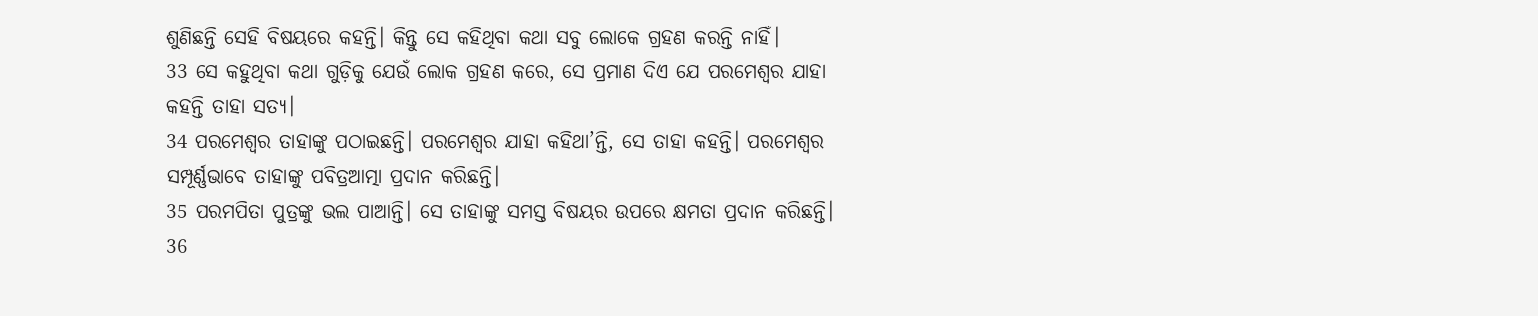ଶୁଣିଛନ୍ତି ସେହି ବିଷୟରେ କହନ୍ତି। କିନ୍ତୁ ସେ କହିଥିବା କଥା ସବୁ ଲୋକେ ଗ୍ରହଣ କରନ୍ତି ନାହିଁ।
33 ସେ କହୁଥିବା କଥା ଗୁଡ଼ିକୁ ଯେଉଁ ଲୋକ ଗ୍ରହଣ କରେ, ସେ ପ୍ରମାଣ ଦିଏ ଯେ ପରମେଶ୍ୱର ଯାହା କହନ୍ତି ତାହା ସତ୍ୟ।
34 ପରମେଶ୍ୱର ତାହାଙ୍କୁ ପଠାଇଛନ୍ତି। ପରମେଶ୍ୱର ଯାହା କହିଥା’ନ୍ତି, ସେ ତାହା କହନ୍ତି। ପରମେଶ୍ୱର ସମ୍ପୂର୍ଣ୍ଣଭାବେ ତାହାଙ୍କୁ ପବିତ୍ରଆତ୍ମା ପ୍ରଦାନ କରିଛନ୍ତି।
35 ପରମପିତା ପୁତ୍ରଙ୍କୁ ଭଲ ପାଆନ୍ତି। ସେ ତାହାଙ୍କୁ ସମସ୍ତ ବିଷୟର ଉପରେ କ୍ଷମତା ପ୍ରଦାନ କରିଛନ୍ତି।
36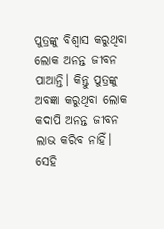ପୁତ୍ରଙ୍କୁ ବିଶ୍ୱାସ କରୁଥିବା ଲୋକ ଅନନ୍ତ ଜୀବନ ପାଆନ୍ତି। କିନ୍ତୁ ପୁତ୍ରଙ୍କୁ ଅବଜ୍ଞା କରୁଥିବା ଲୋକ କଦାପି ଅନନ୍ତ ଜୀବନ ଲାଭ କରିବ ନାହିଁ। ସେହି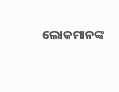ଲୋକମାନଙ୍କ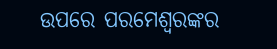ଉପରେ ପରମେଶ୍ୱରଙ୍କର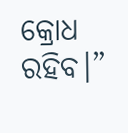କ୍ରୋଧ ରହିବ।”